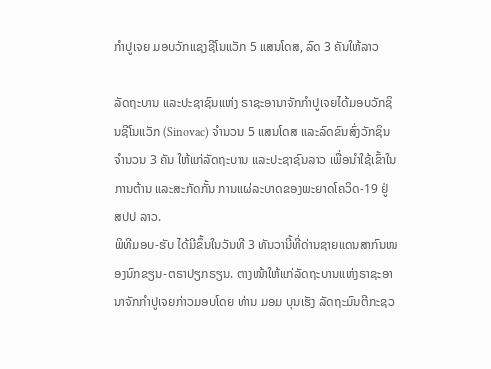ກຳປູເຈຍ ມອບວັກແຊງຊີໂນແວັກ 5 ແສນໂດສ, ລົດ 3 ຄັນໃຫ້ລາວ

ລັດຖະບານ ແລະປະຊາຊົນແຫ່ງ ຣາຊະອານາຈັກກໍາປູເຈຍໄດ້ມອບວັກຊິນຊີໂນແວັກ (Sinovac) ຈໍານວນ 5 ແສນໂດສ ແລະລົດຂົນສົ່ງວັກຊິນຈຳນວນ 3 ຄັນ ໃຫ້ແກ່ລັດຖະບານ ແລະປະຊາຊົນລາວ ເພື່ອນໍາໃຊ້ເຂົ້າໃນການຕ້ານ ແລະສະກັດກັ້ນ ການແຜ່ລະບາດຂອງພະຍາດໂຄວິດ-19 ຢູ່ ສປປ ລາວ.
ພິທີມອບ-ຮັບ ໄດ້ມີຂຶ້ນໃນວັນທີ 3 ທັນວານີ້ທີ່ດ່ານຊາຍແດນສາກົນໜອງນົກຂຽນ-ຕຣາປຽກຣຽນ. ຕາງໜ້າໃຫ້ແກ່ລັດຖະບານແຫ່ງຣາຊະອານາຈັກກໍາປູເຈຍກ່າວມອບໂດຍ ທ່ານ ມອມ ບຸນເຮັງ ລັດຖະມົນຕີກະຊວ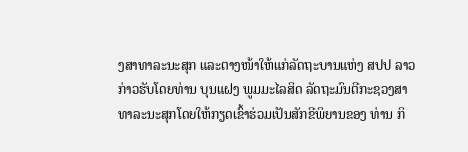ງສາທາລະນະສຸກ ແລະຕາງໜ້າໃຫ້ແກ່ລັດຖະບານແຫ່ງ ສປປ ລາວ ກ່າວຮັບໂດຍທ່ານ ບຸນແຝງ ພູມມະໄລສິດ ລັດຖະມົນຕີກະຊວງສາທາລະນະສຸກໂດຍໃຫ້ກຽດເຂົ້າຮ່ວມເປັນສັກຂີພິຍານຂອງ ທ່ານ ກິ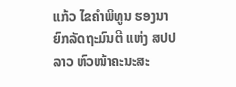ແກ້ວ ໄຂຄໍາພິທູນ ຮອງນາຍົກລັດຖະມົນຕີ ແຫ່ງ ສປປ ລາວ ຫົວໜ້າຄະນະສະ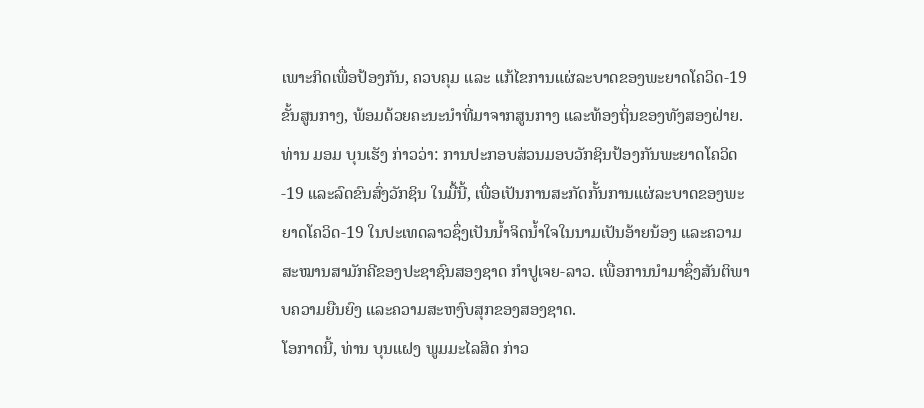ເພາະກິດເພື່ອປ້ອງກັນ, ຄວບຄຸມ ແລະ ແກ້ໄຂການແຜ່ລະບາດຂອງພະຍາດໂຄວິດ-19 ຂັ້ນສູນກາງ, ພ້ອມດ້ວຍຄະນະນໍາທີ່ມາຈາກສູນກາງ ແລະທ້ອງຖິ່ນຂອງທັງສອງຝ່າຍ.
ທ່ານ ມອມ ບຸນເຮັງ ກ່າວວ່າ: ການປະກອບສ່ວນມອບວັກຊິນປ້ອງກັນພະຍາດໂຄວິດ-19 ແລະລົດຂົນສົ່ງວັກຊິນ ໃນມື້ນີ້, ເພື່ອເປັນການສະກັດກັ້ນການແຜ່ລະບາດຂອງພະຍາດໂຄວິດ-19 ໃນປະເທດລາວຊຶ່ງເປັນນໍ້າຈິດນໍ້າໃຈໃນນາມເປັນອ້າຍນ້ອງ ແລະຄວາມສະໝານສາມັກຄີຂອງປະຊາຊົນສອງຊາດ ກຳປູເຈຍ-ລາວ. ເພື່ອການນໍາມາຊຶ່ງສັນຕິພາບຄວາມຍືນຍົງ ແລະຄວາມສະຫງົບສຸກຂອງສອງຊາດ.
ໂອກາດນີ້, ທ່ານ ບຸນແຝງ ພູມມະໄລສິດ ກ່າວ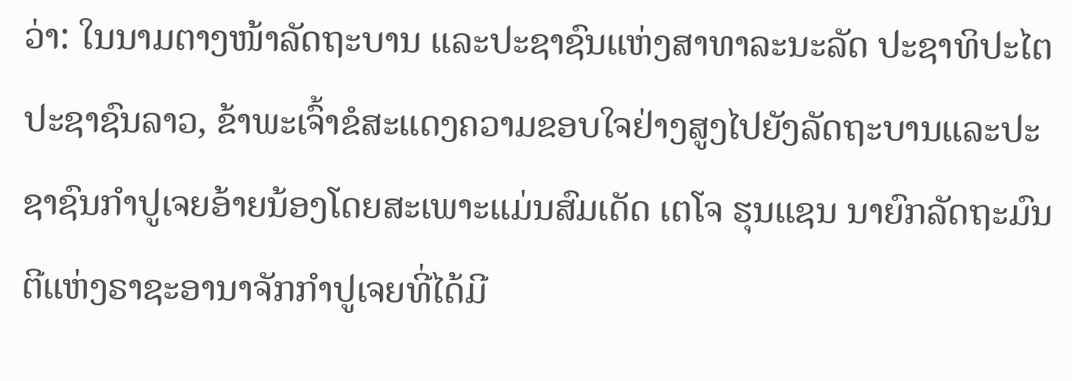ວ່າ: ໃນນາມຕາງໜ້າລັດຖະບານ ແລະປະຊາຊົນແຫ່ງສາທາລະນະລັດ ປະຊາທິປະໄຕ ປະຊາຊົນລາວ, ຂ້າພະເຈົ້າຂໍສະແດງຄວາມຂອບໃຈຢ່າງສູງໄປຍັງລັດຖະບານແລະປະຊາຊົນກຳປູເຈຍອ້າຍນ້ອງໂດຍສະເພາະແມ່ນສົມເດັດ ເຕໂຈ ຮຸນແຊນ ນາຍົກລັດຖະມົນຕີແຫ່ງຣາຊະອານາຈັກກໍາປູເຈຍທີ່ໄດ້ມີ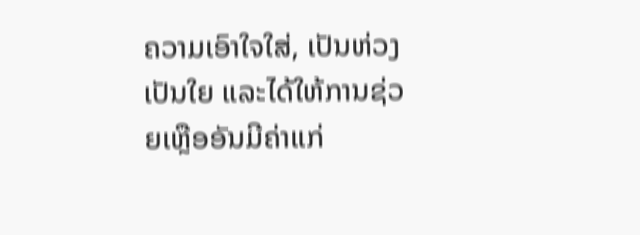ຄວາມເອົາໃຈໃສ່, ເປັນຫ່ວງເປັນໃຍ ແລະໄດ້ໃຫ້ການຊ່ວຍເຫຼືອອັນມີຄ່າແກ່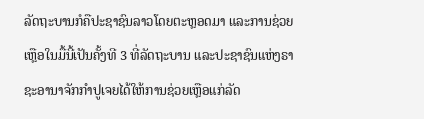ລັດຖະບານກໍຄືປະຊາຊົນລາວໂດຍຕະຫຼອດມາ ແລະການຊ່ວຍເຫຼືອໃນມື້ນີ້ເປັນຄັ້ງທີ 3 ທີ່ລັດຖະບານ ແລະປະຊາຊົນແຫ່ງຣາຊະອານາຈັກກຳປູເຈຍໄດ້ໃຫ້ການຊ່ວຍເຫຼືອແກ່ລັດ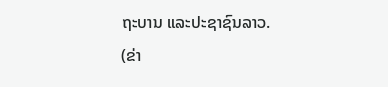ຖະບານ ແລະປະຊາຊົນລາວ.
(ຂ່າ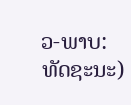ວ-ພາບ: ທັດຊະນະ)